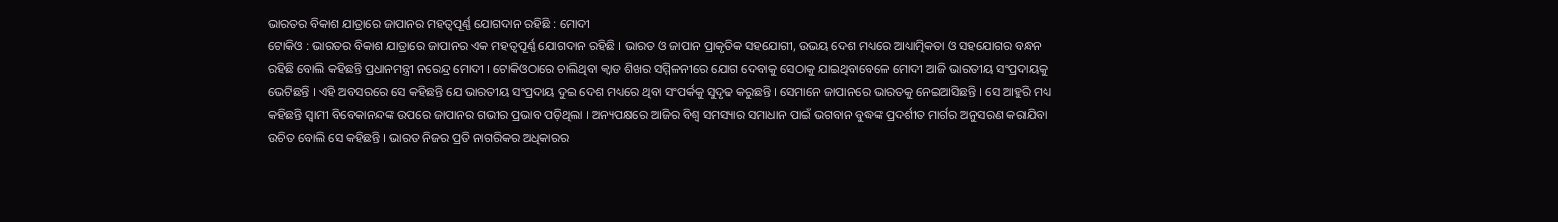ଭାରତର ବିକାଶ ଯାତ୍ରାରେ ଜାପାନର ମହତ୍ୱପୂର୍ଣ୍ଣ ଯୋଗଦାନ ରହିଛି : ମୋଦୀ
ଟୋକିଓ : ଭାରତର ବିକାଶ ଯାତ୍ରାରେ ଜାପାନର ଏକ ମହତ୍ୱପୂର୍ଣ୍ଣ ଯୋଗଦାନ ରହିଛି । ଭାରତ ଓ ଜାପାନ ପ୍ରାକୃତିକ ସହଯୋଗୀ, ଉଭୟ ଦେଶ ମଧ୍ୟରେ ଆଧ୍ୟାତ୍ମିକତା ଓ ସହଯୋଗର ବନ୍ଧନ ରହିଛି ବୋଲି କହିଛନ୍ତି ପ୍ରଧାନମନ୍ତ୍ରୀ ନରେନ୍ଦ୍ର ମୋଦୀ । ଟୋକିଓଠାରେ ଚାଲିଥିବା କ୍ୱାଡ ଶିଖର ସମ୍ମିଳନୀରେ ଯୋଗ ଦେବାକୁ ସେଠାକୁ ଯାଇଥିବାବେଳେ ମୋଦୀ ଆଜି ଭାରତୀୟ ସଂପ୍ରଦାୟକୁ ଭେଟିଛନ୍ତି । ଏହି ଅବସରରେ ସେ କହିଛନ୍ତି ଯେ ଭାରତୀୟ ସଂପ୍ରଦାୟ ଦୁଇ ଦେଶ ମଧ୍ୟରେ ଥିବା ସଂପର୍କକୁ ସୁଦୃଢ କରୁଛନ୍ତି । ସେମାନେ ଜାପାନରେ ଭାରତକୁ ନେଇଆସିଛନ୍ତି । ସେ ଆହୁରି ମଧ୍ୟ କହିଛନ୍ତି ସ୍ୱାମୀ ବିବେକାନନ୍ଦଙ୍କ ଉପରେ ଜାପାନର ଗଭୀର ପ୍ରଭାବ ପଡ଼ିଥିଲା । ଅନ୍ୟପକ୍ଷରେ ଆଜିର ବିଶ୍ୱ ସମସ୍ୟାର ସମାଧାନ ପାଇଁ ଭଗବାନ ବୁଦ୍ଧଙ୍କ ପ୍ରଦର୍ଶୀତ ମାର୍ଗର ଅନୁସରଣ କରାଯିବା ଉଚିତ ବୋଲି ସେ କହିଛନ୍ତି । ଭାରତ ନିଜର ପ୍ରତି ନାଗରିକର ଅଧିକାରର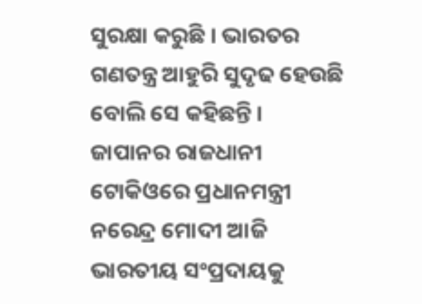ସୁରକ୍ଷା କରୁଛି । ଭାରତର ଗଣତନ୍ତ୍ର ଆହୁରି ସୁଦୃଢ ହେଉଛି ବୋଲି ସେ କହିଛନ୍ତି ।
ଜାପାନର ରାଜଧାନୀ ଟୋକିଓରେ ପ୍ରଧାନମନ୍ତ୍ରୀ ନରେନ୍ଦ୍ର ମୋଦୀ ଆଜି ଭାରତୀୟ ସଂପ୍ରଦାୟକୁ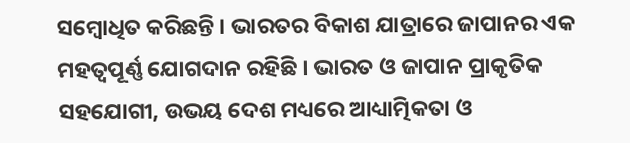ସମ୍ବୋଧିତ କରିଛନ୍ତି । ଭାରତର ବିକାଶ ଯାତ୍ରାରେ ଜାପାନର ଏକ ମହତ୍ୱପୂର୍ଣ୍ଣ ଯୋଗଦାନ ରହିଛି । ଭାରତ ଓ ଜାପାନ ପ୍ରାକୃତିକ ସହଯୋଗୀ, ଉଭୟ ଦେଶ ମଧ୍ୟରେ ଆଧ୍ୟାତ୍ମିକତା ଓ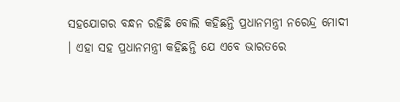ସହଯୋଗର ବନ୍ଧନ ରହିଛି ବୋଲି କହିଛନ୍ତି ପ୍ରଧାନମନ୍ତ୍ରୀ ନରେନ୍ଦ୍ର ମୋଦୀ । ଏହା ସହ ପ୍ରଧାନମନ୍ତ୍ରୀ କହିଛନ୍ତି ଯେ ଏବେ ଭାରତରେ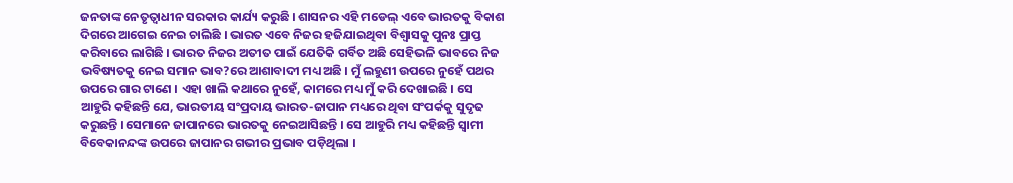ଜନତାଙ୍କ ନେତୃତ୍ୱାଧୀନ ସରକାର କାର୍ଯ୍ୟ କରୁଛି । ଶାସନର ଏହି ମଡେଲ୍ ଏବେ ଭାରତକୁ ବିକାଶ ଦିଗରେ ଆଗେଇ ନେଇ ଚାଲିଛି । ଭାରତ ଏବେ ନିଜର ହଜିଯାଇଥିବା ବିଶ୍ୱାସକୁ ପୁନଃ ପ୍ରାପ୍ତ କରିବାରେ ଲାଗିଛି । ଭାରତ ନିଜର ଅତୀତ ପାଇଁ ଯେତିକି ଗର୍ବିତ ଅଛି ସେହିଭଳି ଭାବରେ ନିଜ ଭବିଷ୍ୟତକୁ ନେଇ ସମାନ ଭାବ?ରେ ଆଶାବାଦୀ ମଧ୍ୟ ଅଛି । ମୁଁ ଲହୁଣୀ ଉପରେ ନୁହେଁ ପଥର ଉପରେ ଗାର ଟାଣେ । ଏହା ଖାଲି କଥାରେ ନୁହେଁ, କାମରେ ମଧ୍ୟ ମୁଁ କରି ଦେଖାଇଛି । ସେ ଆହୁରି କହିଛନ୍ତି ଯେ, ଭାରତୀୟ ସଂପ୍ରଦାୟ ଭାରତ-ଜାପାନ ମଧ୍ୟରେ ଥିବା ସଂପର୍କକୁ ସୁଦୃଢ କରୁଛନ୍ତି । ସେମାନେ ଜାପାନରେ ଭାରତକୁ ନେଇଆସିଛନ୍ତି । ସେ ଆହୁରି ମଧ୍ୟ କହିଛନ୍ତି ସ୍ୱାମୀ ବିବେକାନନ୍ଦଙ୍କ ଉପରେ ଜାପାନର ଗଭୀର ପ୍ରଭାବ ପଡ଼ିଥିଲା ।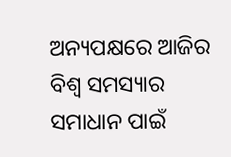ଅନ୍ୟପକ୍ଷରେ ଆଜିର ବିଶ୍ୱ ସମସ୍ୟାର ସମାଧାନ ପାଇଁ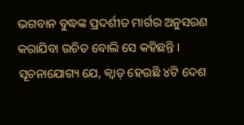ଭଗବାନ ବୁଦ୍ଧଙ୍କ ପ୍ରଦର୍ଶୀତ ମାର୍ଗର ଅନୁସରଣ କରାଯିବା ଉଚିତ ବୋଲି ସେ କହିଛନ୍ତି । ସୂଚନାଯୋଗ୍ୟ ଯେ, କ୍ୱାଡ୍ ହେଉଛି ୪ଟି ଦେଶ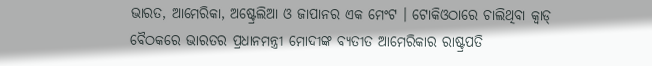ଭାରତ, ଆମେରିକା, ଅଷ୍ଟ୍ରେଲିଆ ଓ ଜାପାନର ଏକ ମେଂଟ । ଟୋକିଓଠାରେ ଚାଲିଥିବା କ୍ୱାଡ୍ ବୈଠକରେ ଭାରତର ପ୍ରଧାନମନ୍ତ୍ରୀ ମୋଦୀଙ୍କ ବ୍ୟତୀତ ଆମେରିକାର ରାଷ୍ଟ୍ରପତି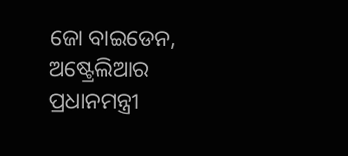ଜୋ ବାଇଡେନ, ଅଷ୍ଟ୍ରେଲିଆର ପ୍ରଧାନମନ୍ତ୍ରୀ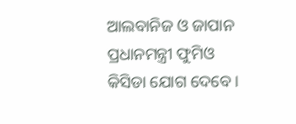ଆଲବାନିଜ ଓ ଜାପାନ ପ୍ରଧାନମନ୍ତ୍ରୀ ଫୁମିଓ କିସିଡା ଯୋଗ ଦେବେ ।